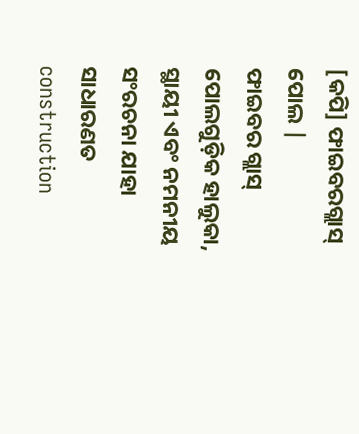[କପି] ଫାଇବରଗ୍ଲାସ୍ ପୋଲ |
ଫାଇବର ଗ୍ଲାସ୍ ପୋଲଗୁଡ଼ିକ ହାଲୁକା, ସ୍ଥାୟୀ ଏବଂ ନମନୀୟ ସଂରଚନା ଯାହା ସାଧାରଣତ construction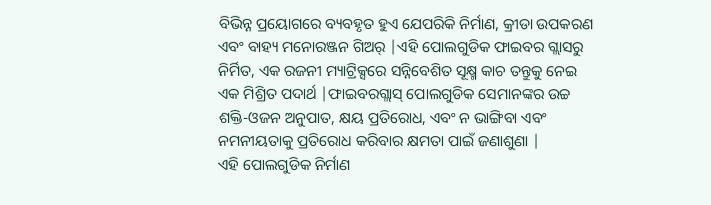ବିଭିନ୍ନ ପ୍ରୟୋଗରେ ବ୍ୟବହୃତ ହୁଏ ଯେପରିକି ନିର୍ମାଣ, କ୍ରୀଡା ଉପକରଣ ଏବଂ ବାହ୍ୟ ମନୋରଞ୍ଜନ ଗିଅର୍ |ଏହି ପୋଲଗୁଡିକ ଫାଇବର ଗ୍ଲାସରୁ ନିର୍ମିତ, ଏକ ରଜନୀ ମ୍ୟାଟ୍ରିକ୍ସରେ ସନ୍ନିବେଶିତ ସୂକ୍ଷ୍ମ କାଚ ତନ୍ତୁକୁ ନେଇ ଏକ ମିଶ୍ରିତ ପଦାର୍ଥ |ଫାଇବରଗ୍ଲାସ୍ ପୋଲଗୁଡିକ ସେମାନଙ୍କର ଉଚ୍ଚ ଶକ୍ତି-ଓଜନ ଅନୁପାତ, କ୍ଷୟ ପ୍ରତିରୋଧ, ଏବଂ ନ ଭାଙ୍ଗିବା ଏବଂ ନମନୀୟତାକୁ ପ୍ରତିରୋଧ କରିବାର କ୍ଷମତା ପାଇଁ ଜଣାଶୁଣା |
ଏହି ପୋଲଗୁଡିକ ନିର୍ମାଣ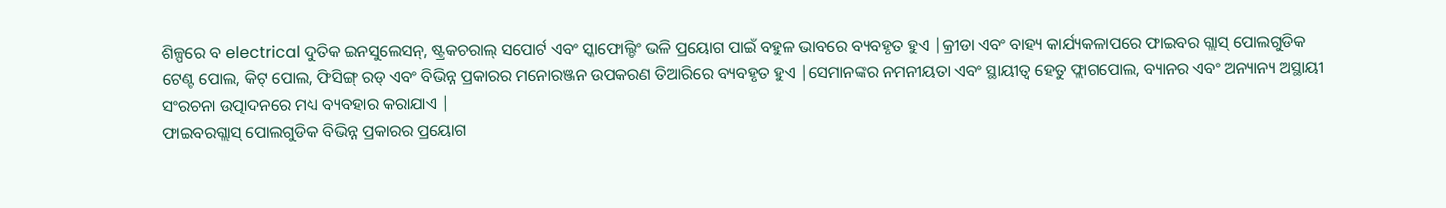ଶିଳ୍ପରେ ବ electrical ଦୁତିକ ଇନସୁଲେସନ୍, ଷ୍ଟ୍ରକଚରାଲ୍ ସପୋର୍ଟ ଏବଂ ସ୍କାଫୋଲ୍ଡିଂ ଭଳି ପ୍ରୟୋଗ ପାଇଁ ବହୁଳ ଭାବରେ ବ୍ୟବହୃତ ହୁଏ |କ୍ରୀଡା ଏବଂ ବାହ୍ୟ କାର୍ଯ୍ୟକଳାପରେ ଫାଇବର ଗ୍ଲାସ୍ ପୋଲଗୁଡିକ ଟେଣ୍ଟ ପୋଲ, କିଟ୍ ପୋଲ, ଫିସିଙ୍ଗ୍ ରଡ୍ ଏବଂ ବିଭିନ୍ନ ପ୍ରକାରର ମନୋରଞ୍ଜନ ଉପକରଣ ତିଆରିରେ ବ୍ୟବହୃତ ହୁଏ |ସେମାନଙ୍କର ନମନୀୟତା ଏବଂ ସ୍ଥାୟୀତ୍ୱ ହେତୁ ଫ୍ଲାଗପୋଲ, ବ୍ୟାନର ଏବଂ ଅନ୍ୟାନ୍ୟ ଅସ୍ଥାୟୀ ସଂରଚନା ଉତ୍ପାଦନରେ ମଧ୍ୟ ବ୍ୟବହାର କରାଯାଏ |
ଫାଇବରଗ୍ଲାସ୍ ପୋଲଗୁଡିକ ବିଭିନ୍ନ ପ୍ରକାରର ପ୍ରୟୋଗ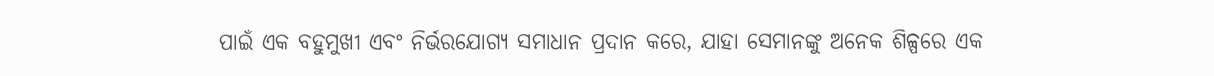ପାଇଁ ଏକ ବହୁମୁଖୀ ଏବଂ ନିର୍ଭରଯୋଗ୍ୟ ସମାଧାନ ପ୍ରଦାନ କରେ, ଯାହା ସେମାନଙ୍କୁ ଅନେକ ଶିଳ୍ପରେ ଏକ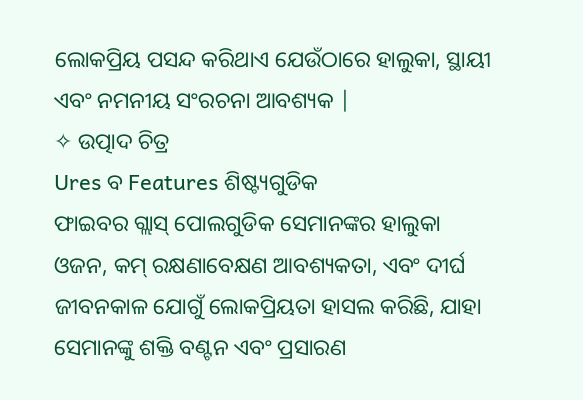ଲୋକପ୍ରିୟ ପସନ୍ଦ କରିଥାଏ ଯେଉଁଠାରେ ହାଲୁକା, ସ୍ଥାୟୀ ଏବଂ ନମନୀୟ ସଂରଚନା ଆବଶ୍ୟକ |
✧ ଉତ୍ପାଦ ଚିତ୍ର
Ures ବ Features ଶିଷ୍ଟ୍ୟଗୁଡିକ
ଫାଇବର ଗ୍ଲାସ୍ ପୋଲଗୁଡିକ ସେମାନଙ୍କର ହାଲୁକା ଓଜନ, କମ୍ ରକ୍ଷଣାବେକ୍ଷଣ ଆବଶ୍ୟକତା, ଏବଂ ଦୀର୍ଘ ଜୀବନକାଳ ଯୋଗୁଁ ଲୋକପ୍ରିୟତା ହାସଲ କରିଛି, ଯାହା ସେମାନଙ୍କୁ ଶକ୍ତି ବଣ୍ଟନ ଏବଂ ପ୍ରସାରଣ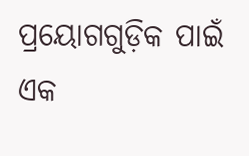ପ୍ରୟୋଗଗୁଡ଼ିକ ପାଇଁ ଏକ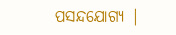ପସନ୍ଦଯୋଗ୍ୟ |